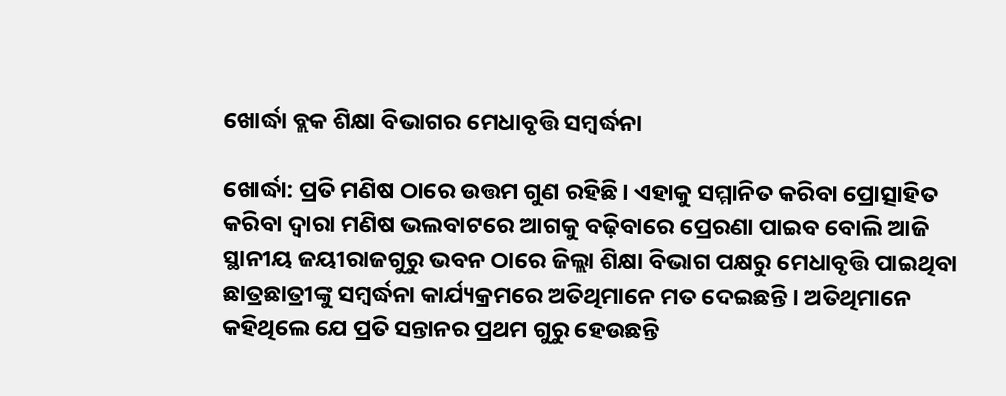ଖୋର୍ଦ୍ଧା ବ୍ଲକ ଶିକ୍ଷା ବିଭାଗର ମେଧାବୃତ୍ତି ସମ୍ବର୍ଦ୍ଧନା

ଖୋର୍ଦ୍ଧା: ପ୍ରତି ମଣିଷ ଠାରେ ଉତ୍ତମ ଗୁଣ ରହିଛି। ଏହାକୁ ସମ୍ମାନିତ କରିବା ପ୍ରୋତ୍ସାହିତ କରିବା ଦ୍ୱାରା ମଣିଷ ଭଲବାଟରେ ଆଗକୁ ବଢ଼ିବାରେ ପ୍ରେରଣା ପାଇବ ବୋଲି ଆଜି ସ୍ଥାନୀୟ ଜୟୀରାଜଗୁରୁ ଭବନ ଠାରେ ଜିଲ୍ଲା ଶିକ୍ଷା ବିଭାଗ ପକ୍ଷରୁ ମେଧାବୃତ୍ତି ପାଇଥିବା ଛାତ୍ରଛାତ୍ରୀଙ୍କୁ ସମ୍ବର୍ଦ୍ଧନା କାର୍ଯ୍ୟକ୍ରମରେ ଅତିଥିମାନେ ମତ ଦେଇଛନ୍ତି। ଅତିଥିମାନେ କହିଥିଲେ ଯେ ପ୍ରତି ସନ୍ତାନର ପ୍ରଥମ ଗୁରୁ ହେଉଛନ୍ତି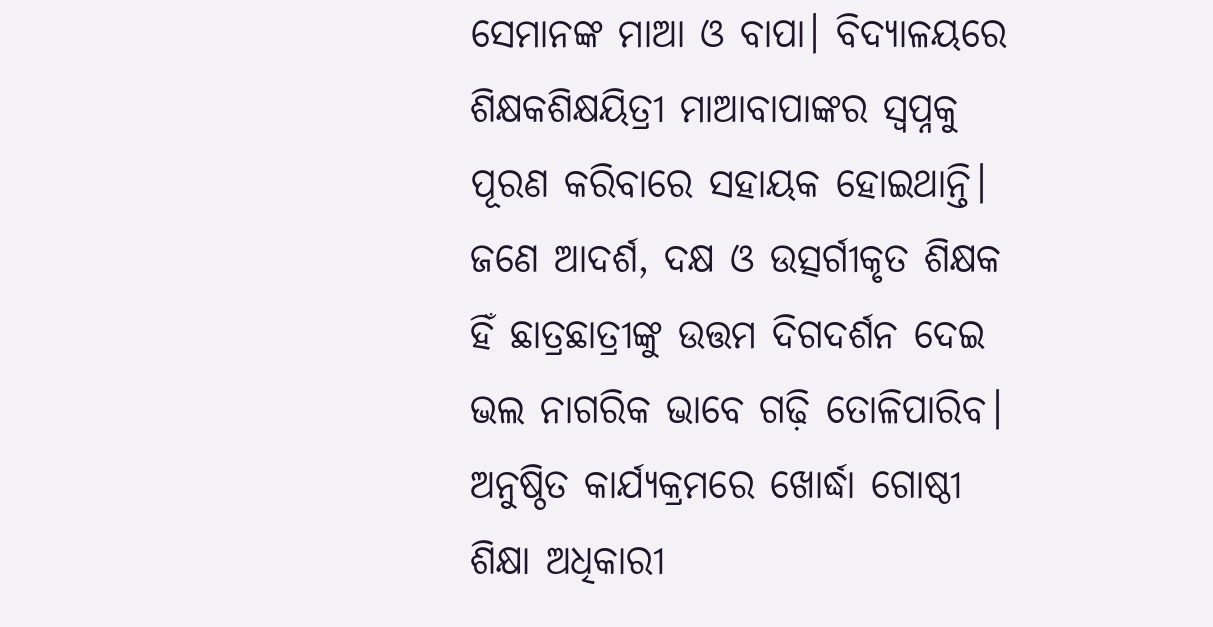ସେମାନଙ୍କ ମାଆ ଓ ବାପା। ବିଦ୍ୟାଳୟରେ ଶିକ୍ଷକଶିକ୍ଷୟିତ୍ରୀ ମାଆବାପାଙ୍କର ସ୍ୱପ୍ନକୁ ପୂରଣ କରିବାରେ ସହାୟକ ହୋଇଥାନ୍ତି। ଜଣେ ଆଦର୍ଶ, ଦକ୍ଷ ଓ ଉତ୍ସର୍ଗୀକୃତ ଶିକ୍ଷକ ହିଁ ଛାତ୍ରଛାତ୍ରୀଙ୍କୁ ଉତ୍ତମ ଦିଗଦର୍ଶନ ଦେଇ ଭଲ ନାଗରିକ ଭାବେ ଗଢ଼ି ତୋଳିପାରିବ। ଅନୁଷ୍ଠିତ କାର୍ଯ୍ୟକ୍ରମରେ ଖୋର୍ଦ୍ଧା ଗୋଷ୍ଠୀ ଶିକ୍ଷା ଅଧିକାରୀ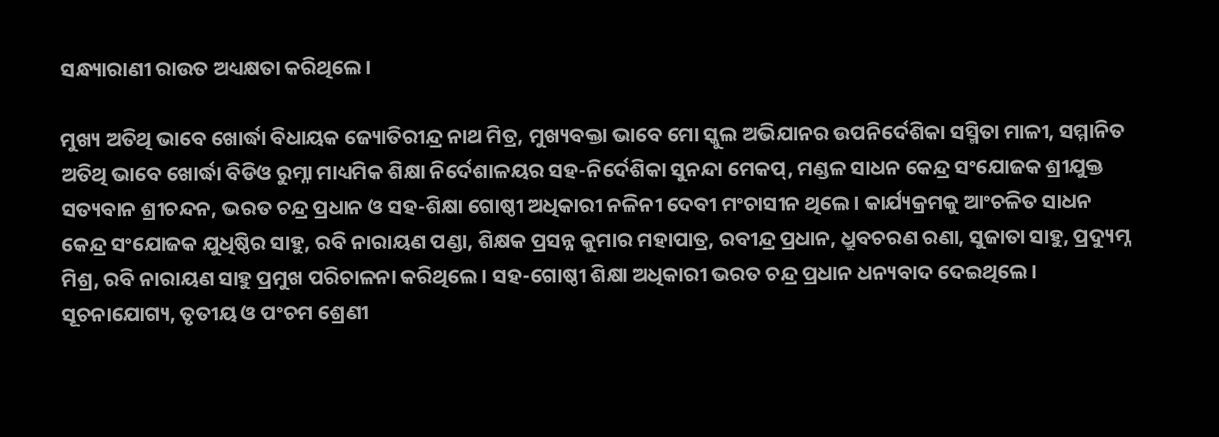ସନ୍ଧ୍ୟାରାଣୀ ରାଉତ ଅଧ୍ୟକ୍ଷତା କରିଥିଲେ।

ମୁଖ୍ୟ ଅତିଥି ଭାବେ ଖୋର୍ଦ୍ଧା ବିଧାୟକ ଜ୍ୟୋତିରୀନ୍ଦ୍ର ନାଥ ମିତ୍ର, ମୁଖ୍ୟବକ୍ତା ଭାବେ ମୋ ସ୍କୁଲ ଅଭିଯାନର ଉପନିର୍ଦେଶିକା ସସ୍ମିତା ମାଳୀ, ସମ୍ମାନିତ ଅତିଥି ଭାବେ ଖୋର୍ଦ୍ଧା ବିଡିଓ ରୁମ୍ନା ମାଧ୍ୟମିକ ଶିକ୍ଷା ନି‌ର୍ଦେଶାଳୟର ସହ-ନିର୍ଦେଶିକା ସୁନନ୍ଦା ମେକପ୍, ମଣ୍ଡଳ ସାଧନ କେନ୍ଦ୍ର ସଂଯୋଜକ ଶ୍ରୀଯୁକ୍ତ ସତ୍ୟବାନ ଶ୍ରୀଚନ୍ଦନ, ଭରତ ଚନ୍ଦ୍ର ପ୍ରଧାନ ଓ ସହ-ଶିକ୍ଷା ଗୋଷ୍ଠୀ ଅଧିକାରୀ ନଳିନୀ ଦେବୀ ମଂଚାସୀନ ଥିଲେ। କାର୍ଯ୍ୟକ୍ରମକୁ ଆଂଚଳିତ ସାଧନ କେନ୍ଦ୍ର ସଂଯୋଜକ ଯୁଧିଷ୍ଠିର ସାହୁ, ରବି ନାରାୟଣ ପଣ୍ଡା, ଶିକ୍ଷକ ପ୍ରସନ୍ନ କୁମାର ମହାପାତ୍ର, ରବୀନ୍ଦ୍ର ପ୍ରଧାନ, ଧ୍ରୁବଚରଣ ରଣା, ସୁଜାତା ସାହୁ, ପ୍ରଦ୍ୟୁମ୍ନ ମିଶ୍ର, ରବି ନାରାୟଣ ସାହୁ ପ୍ରମୁଖ ପରିଚାଳନା କରିଥିଲେ। ସହ-ଗୋଷ୍ଠୀ ଶିକ୍ଷା ଅଧିକାରୀ ଭରତ ଚନ୍ଦ୍ର ପ୍ରଧାନ ଧନ୍ୟବାଦ ଦେଇଥିଲେ। ସୂଚନାଯୋଗ୍ୟ, ତୃତୀୟ ଓ ପଂଚମ ଶ୍ରେଣୀ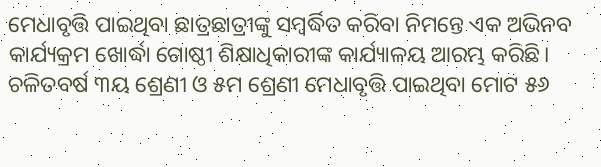ମେଧାବୃତ୍ତି ପାଇଥିବା ଛାତ୍ରଛାତ୍ରୀଙ୍କୁ ସମ୍ବର୍ଦ୍ଧିତ କରିବା ନିମନ୍ତେ ଏକ ଅଭିନବ କାର୍ଯ୍ୟକ୍ରମ ଖୋର୍ଦ୍ଧା ଗୋଷ୍ଠୀ ଶିକ୍ଷାଧିକାରୀଙ୍କ କାର୍ଯ୍ୟାଳୟ ଆରମ୍ଭ କରିଛି। ଚଳିତବର୍ଷ ୩ୟ ଶ୍ରେଣୀ ଓ ୫ମ ଶ୍ରେଣୀ ମେଧାବୃତ୍ତି ପାଇଥିବା ମୋଟ ୫୬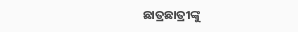ଛାତ୍ରଛାତ୍ରୀଙ୍କୁ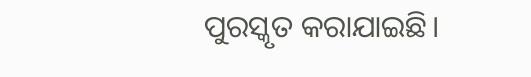ପୁରସ୍କୃତ କରାଯାଇଛି।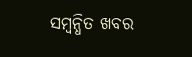ସମ୍ବନ୍ଧିତ ଖବର